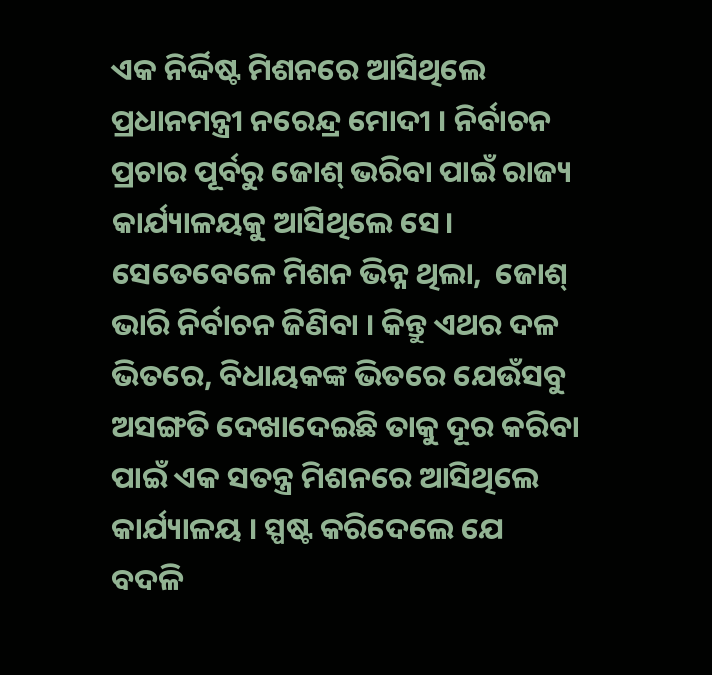ଏକ ନିର୍ଦ୍ଦିଷ୍ଟ ମିଶନରେ ଆସିଥିଲେ ପ୍ରଧାନମନ୍ତ୍ରୀ ନରେନ୍ଦ୍ର ମୋଦୀ । ନିର୍ବାଚନ ପ୍ରଚାର ପୂର୍ବରୁ ଜୋଶ୍ ଭରିବା ପାଇଁ ରାଜ୍ୟ କାର୍ଯ୍ୟାଳୟକୁ ଆସିଥିଲେ ସେ। ସେତେବେଳେ ମିଶନ ଭିନ୍ନ ଥିଲା,  ଜୋଶ୍ ଭାରି ନିର୍ବାଚନ ଜିଣିବା । କିନ୍ତୁ ଏଥର ଦଳ ଭିତରେ, ବିଧାୟକଙ୍କ ଭିତରେ ଯେଉଁସବୁ ଅସଙ୍ଗତି ଦେଖାଦେଇଛି ତାକୁ ଦୂର କରିବା ପାଇଁ ଏକ ସତନ୍ତ୍ର ମିଶନରେ ଆସିଥିଲେ କାର୍ଯ୍ୟାଳୟ । ସ୍ପଷ୍ଟ କରିଦେଲେ ଯେ ବଦଳି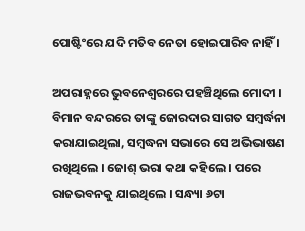ପୋଷ୍ଟିଂରେ ଯଦି ମତିବ ନେତା ହୋଇପାରିବ ନାହିଁ ।

ଅପରାହ୍ନରେ ଭୁବନେଶ୍ବରରେ ପହଞ୍ଚିଥିଲେ ମୋଦୀ । ବିମାନ ବନ୍ଦରରେ ତାଙ୍କୁ ଜୋରଦାର ସାଗତ ସମ୍ବର୍ଦ୍ଧନା କରାଯାଇଥିଲା, ସମ୍ବଦ୍ଧନା ସଭାରେ ସେ ଅଭିଭାଷଣ ରଖିଥିଲେ । ଜୋଶ୍ ଭରା କଥା କହିଲେ । ପରେ ରାଜଭବନକୁ ଯାଇଥିଲେ । ସନ୍ଧ୍ୟା ୬ଟା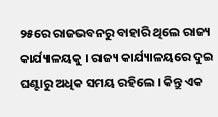୨୫ରେ ରାଜଭବନରୁ ବାହାରି ଥିଲେ ରାଜ୍ୟ କାର୍ଯ୍ୟାଳୟକୁ । ରାଜ୍ୟ କାର୍ଯ୍ୟାଳୟରେ ଦୁଇ ଘଣ୍ଟାରୁ ଅଧିକ ସମୟ ରହିଲେ । କିନ୍ତୁ ଏକ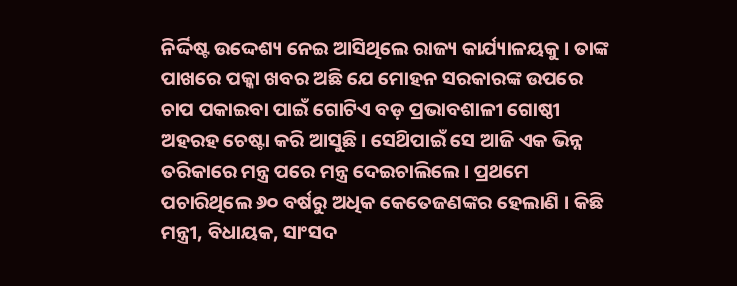ନିର୍ଦ୍ଦିଷ୍ଟ ଉଦ୍ଦେଶ୍ୟ ନେଇ ଆସିଥିଲେ ରାଜ୍ୟ କାର୍ଯ୍ୟାଳୟକୁ । ତାଙ୍କ ପାଖରେ ପକ୍କା ଖବର ଅଛି ଯେ ମୋହନ ସରକାରଙ୍କ ଉପରେ ଚାପ ପକାଇବା ପାଇଁ ଗୋଟିଏ ବଡ଼ ପ୍ରଭାବଶାଳୀ ଗୋଷ୍ଠୀ ଅହରହ ଚେଷ୍ଟା କରି ଆସୁଛି । ସେଥ‌ିପାଇଁ ସେ ଆଜି ଏକ ଭିନ୍ନ ତରିକାରେ ମନ୍ତ୍ର ପରେ ମନ୍ତ୍ର ଦେଇଚାଲିଲେ । ପ୍ରଥମେ ପଚାରିଥିଲେ ୬୦ ବର୍ଷରୁ ଅଧିକ କେତେଜଣଙ୍କର ହେଲାଣି । କିଛି ମନ୍ତ୍ରୀ, ବିଧାୟକ, ସାଂସଦ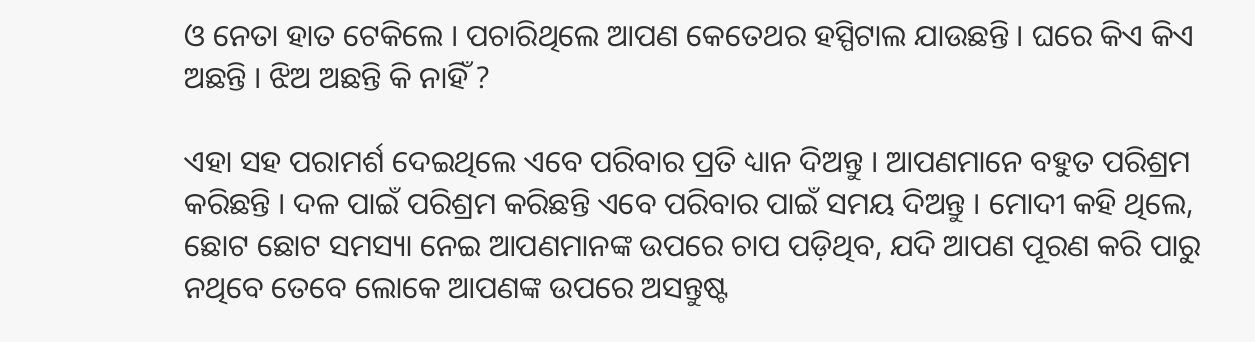ଓ ନେତା ହାତ ଟେକିଲେ । ପଚାରିଥିଲେ ଆପଣ କେତେଥର ହସ୍ପିଟାଲ ଯାଉଛନ୍ତି । ଘରେ କିଏ କିଏ ଅଛନ୍ତି । ଝିଅ ଅଛନ୍ତି କି ନାହିଁ ?

ଏହା ସହ ପରାମର୍ଶ ଦେଇଥିଲେ ଏବେ ପରିବାର ପ୍ରତି ଧ୍ୟାନ ଦିଅନ୍ତୁ । ଆପଣମାନେ ବହୁତ ପରିଶ୍ରମ କରିଛନ୍ତି । ଦଳ ପାଇଁ ପରିଶ୍ରମ କରିଛନ୍ତି ଏବେ ପରିବାର ପାଇଁ ସମୟ ଦିଅନ୍ତୁ । ମୋଦୀ କହି ଥିଲେ, ଛୋଟ ଛୋଟ ସମସ୍ୟା ନେଇ ଆପଣମାନଙ୍କ ଉପରେ ଚାପ ପଡ଼ିଥିବ, ଯଦି ଆପଣ ପୂରଣ କରି ପାରୁ ନଥିବେ ତେବେ ଲୋକେ ଆପଣଙ୍କ ଉପରେ ଅସନ୍ତୁଷ୍ଟ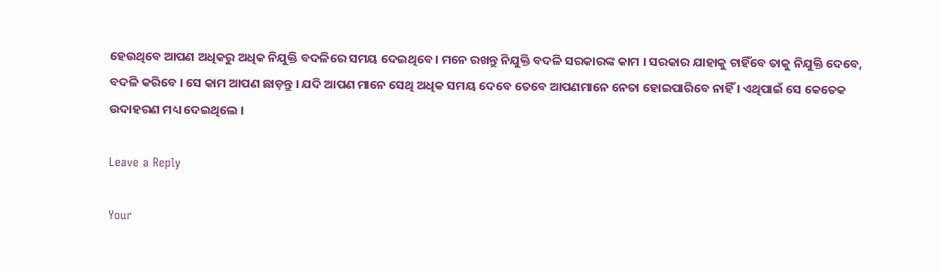ହେଉଥିବେ ଆପଣ ଅଧିକରୁ ଅଧିକ ନିଯୁକ୍ତି ବଦଳିରେ ସମୟ ଦେଇଥିବେ । ମନେ ରଖନ୍ତୁ ନିଯୁକ୍ତି ବଦଳି ସରକାରଙ୍କ କାମ । ସରକାର ଯାହାକୁ ଚାହିଁବେ ତାକୁ ନିଯୁକ୍ତି ଦେବେ, ବଦଳି କରିବେ । ସେ କାମ ଆପଣ ଛାଡ଼ନ୍ତୁ । ଯଦି ଆପଣ ମାନେ ସେଥି ଅଧିକ ସମୟ ଦେବେ ତେବେ ଆପଣମାନେ ନେତା ହୋଇପାରିବେ ନାହିଁ । ଏଥିପାଇଁ ସେ କେତେକ ଉଦାହରଣ ମଧ୍ୟ ଦେଇଥିଲେ ।

Leave a Reply

Your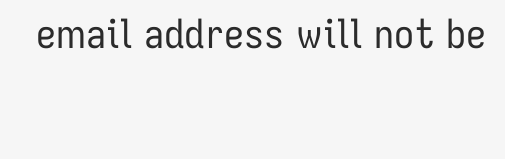email address will not be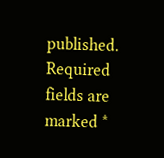published. Required fields are marked *